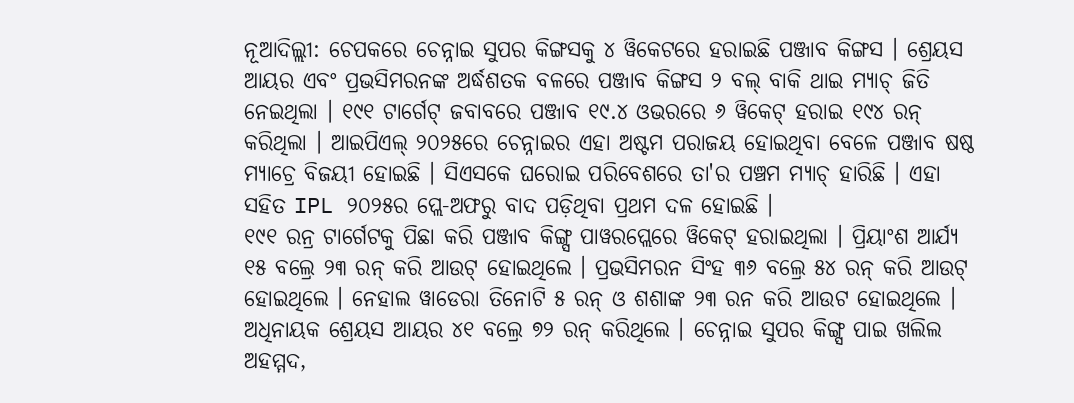ନୂଆଦିଲ୍ଲୀ: ଚେପକରେ ଚେନ୍ନାଇ ସୁପର କିଙ୍ଗସକୁ ୪ ୱିକେଟରେ ହରାଇଛି ପଞ୍ଜାବ କିଙ୍ଗସ । ଶ୍ରେୟସ ଆୟର ଏବଂ ପ୍ରଭସିମରନଙ୍କ ଅର୍ଦ୍ଧଶତକ ବଳରେ ପଞ୍ଜାବ କିଙ୍ଗସ ୨ ବଲ୍ ବାକି ଥାଇ ମ୍ୟାଚ୍ ଜିତି ନେଇଥିଲା । ୧୯୧ ଟାର୍ଗେଟ୍ ଜବାବରେ ପଞ୍ଜାବ ୧୯.୪ ଓଭରରେ ୬ ୱିକେଟ୍ ହରାଇ ୧୯୪ ରନ୍ କରିଥିଲା । ଆଇପିଏଲ୍ ୨୦୨୫ରେ ଚେନ୍ନାଇର ଏହା ଅଷ୍ଟମ ପରାଜୟ ହୋଇଥିବା ବେଳେ ପଞ୍ଜାବ ଷଷ୍ଠ ମ୍ୟାଚ୍ରେ ବିଜୟୀ ହୋଇଛି । ସିଏସକେ ଘରୋଇ ପରିବେଶରେ ତା'ର ପଞ୍ଚମ ମ୍ୟାଚ୍ ହାରିଛି । ଏହା ସହିତ IPL ୨୦୨୫ର ପ୍ଲେ-ଅଫରୁ ବାଦ ପଡ଼ିଥିବା ପ୍ରଥମ ଦଳ ହୋଇଛି ।
୧୯୧ ରନ୍ର ଟାର୍ଗେଟକୁ ପିଛା କରି ପଞ୍ଜାବ କିଙ୍ଗ୍ସ ପାୱରପ୍ଲେରେ ୱିକେଟ୍ ହରାଇଥିଲା । ପ୍ରିୟାଂଶ ଆର୍ଯ୍ୟ ୧୫ ବଲ୍ରେ ୨୩ ରନ୍ କରି ଆଉଟ୍ ହୋଇଥିଲେ । ପ୍ରଭସିମରନ ସିଂହ ୩୬ ବଲ୍ରେ ୫୪ ରନ୍ କରି ଆଉଟ୍ ହୋଇଥିଲେ । ନେହାଲ ୱାଡେରା ତିନୋଟି ୫ ରନ୍ ଓ ଶଶାଙ୍କ ୨୩ ରନ କରି ଆଉଟ ହୋଇଥିଲେ । ଅଧିନାୟକ ଶ୍ରେୟସ ଆୟର ୪୧ ବଲ୍ରେ ୭୨ ରନ୍ କରିଥିଲେ । ଚେନ୍ନାଇ ସୁପର କିଙ୍ଗ୍ସ ପାଇ ଖଲିଲ ଅହମ୍ମଦ,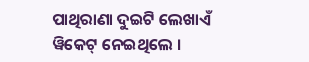ପାଥିରାଣା ଦୁଇଟି ଲେଖାଏଁ ୱିକେଟ୍ ନେଇଥିଲେ ।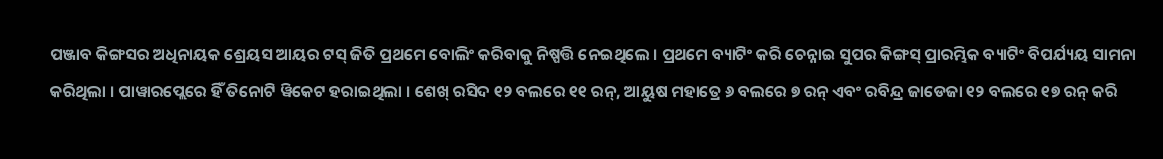ପଞ୍ଜାବ କିଙ୍ଗସର ଅଧିନାୟକ ଶ୍ରେୟସ ଆୟର ଟସ୍ ଜିତି ପ୍ରଥମେ ବୋଲିଂ କରିବାକୁ ନିଷ୍ପତ୍ତି ନେଇଥିଲେ । ପ୍ରଥମେ ବ୍ୟାଟିଂ କରି ଚେନ୍ନାଇ ସୁପର କିଙ୍ଗସ୍ ପ୍ରାରମ୍ଭିକ ବ୍ୟାଟିଂ ବିପର୍ଯ୍ୟୟ ସାମନା କରିଥିଲା । ପାୱାରପ୍ଲେରେ ହିଁ ତିନୋଟି ୱିକେଟ ହରାଇଥିଲା । ଶେଖ୍ ରସିଦ ୧୨ ବଲରେ ୧୧ ରନ୍, ଆୟୁଷ ମହାତ୍ରେ ୬ ବଲରେ ୭ ରନ୍ ଏବଂ ରବିନ୍ଦ୍ର ଜାଡେଜା ୧୨ ବଲରେ ୧୭ ରନ୍ କରି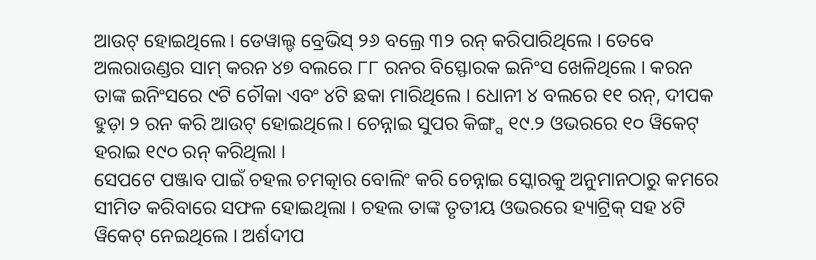ଆଉଟ୍ ହୋଇଥିଲେ । ଡେୱାଲ୍ଡ ବ୍ରେଭିସ୍ ୨୬ ବଲ୍ରେ ୩୨ ରନ୍ କରିପାରିଥିଲେ । ତେବେ ଅଲରାଉଣ୍ଡର ସାମ୍ କରନ ୪୭ ବଲରେ ୮୮ ରନର ବିସ୍ଫୋରକ ଇନିଂସ ଖେଳିଥିଲେ । କରନ ତାଙ୍କ ଇନିଂସରେ ୯ଟି ଚୌକା ଏବଂ ୪ଟି ଛକା ମାରିଥିଲେ । ଧୋନୀ ୪ ବଲରେ ୧୧ ରନ୍, ଦୀପକ ହୁଡ଼ା ୨ ରନ କରି ଆଉଟ୍ ହୋଇଥିଲେ । ଚେନ୍ନାଇ ସୁପର କିଙ୍ଗ୍ସ ୧୯.୨ ଓଭରରେ ୧୦ ୱିକେଟ୍ ହରାଇ ୧୯୦ ରନ୍ କରିଥିଲା ।
ସେପଟେ ପଞ୍ଜାବ ପାଇଁ ଚହଲ ଚମତ୍କାର ବୋଲିଂ କରି ଚେନ୍ନାଇ ସ୍କୋରକୁ ଅନୁମାନଠାରୁ କମରେ ସୀମିତ କରିବାରେ ସଫଳ ହୋଇଥିଲା । ଚହଲ ତାଙ୍କ ତୃତୀୟ ଓଭରରେ ହ୍ୟାଟ୍ରିକ୍ ସହ ୪ଟି ୱିକେଟ୍ ନେଇଥିଲେ । ଅର୍ଶଦୀପ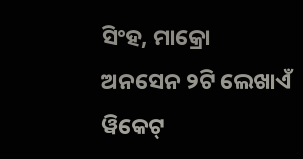ସିଂହ, ମାକ୍ରୋ ଅନସେନ ୨ଟି ଲେଖାଏଁ ୱିକେଟ୍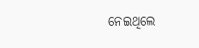ନେଇଥିଲେ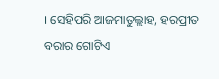। ସେହିପରି ଆଜମାତୁଲ୍ଲାହ, ହରପ୍ରୀତ ବରାର ଗୋଟିଏ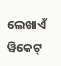ଲେଖାଏଁ ୱିକେଟ୍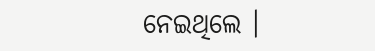ନେଇଥିଲେ ।